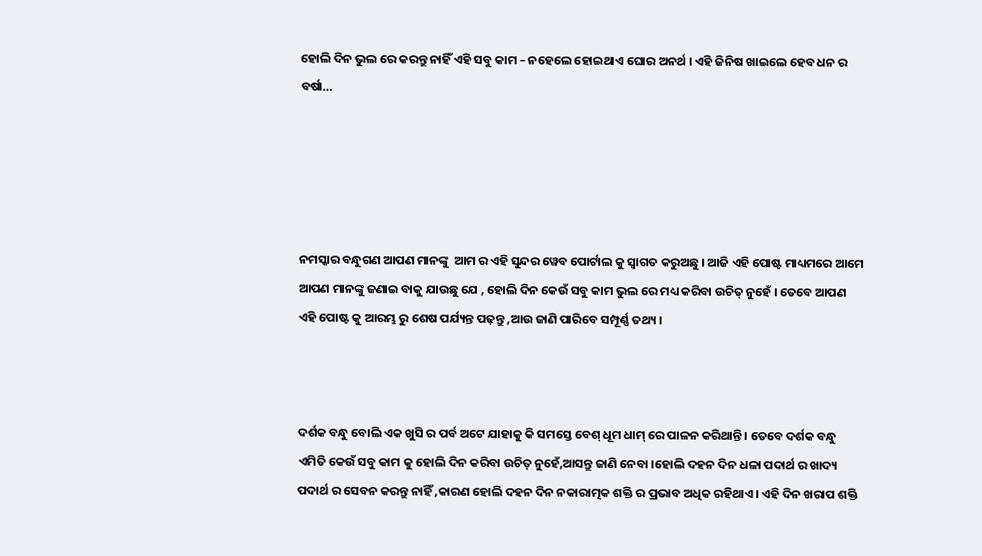ହୋଲି ଦିନ ଭୁଲ ରେ କରନ୍ତୁ ନାହିଁ ଏହି ସବୁ କାମ – ନହେଲେ ହୋଇଥାଏ ଘୋର ଅନର୍ଥ । ଏହି ଜିନିଷ ଖାଇଲେ ହେବ ଧନ ର ବର୍ଷା…





ନମସ୍କାର ବନ୍ଧୁଗଣ ଆପଣ ମାନଙ୍କୁ  ଆମ ର ଏହି ସୁନ୍ଦର ୱେବ ପୋର୍ଟାଲ କୁ ସ୍ୱାଗତ କରୁଅଛୁ । ଆଜି ଏହି ପୋଷ୍ଟ ମାଧ୍ୟମରେ ଆମେ ଆପଣ ମାନଙ୍କୁ ଜଣାଇ ବାକୁ ଯାଉଛୁ ଯେ , ହୋଲି ଦିନ କେଉଁ ସବୁ କାମ ଭୁଲ ରେ ମଧ୍ୟ କରିବା ଉଚିତ୍ ନୁହେଁ । ତେବେ ଆପଣ ଏହି ପୋଷ୍ଟ କୁ ଆରମ୍ଭ ରୁ ଶେଷ ପର୍ଯ୍ୟନ୍ତ ପଢ଼ନ୍ତୁ ,ଆଉ ଜାଣି ପାରିବେ ସମ୍ପୂର୍ଣ୍ଣ ତଥ୍ୟ ।



ଦର୍ଶକ ବନ୍ଧୁ ବୋଲି ଏକ ଖୁସି ର ପର୍ବ ଅଟେ ଯାହାକୁ କି ସମସ୍ତେ ବେଶ୍ ଧୂମ ଧାମ୍ ରେ ପାଳନ କରିଥାନ୍ତି । ତେବେ ଦର୍ଶକ ବନ୍ଧୁ ଏମିତି କେଉଁ ସବୁ କାମ କୁ ହୋଲି ଦିନ କରିବା ଉଚିତ୍ ନୁହେଁ,ଆସନ୍ତୁ ଜାଣି ନେବା ।ହୋଲି ଦହନ ଦିନ ଧଳା ପଦାର୍ଥ ର ଖାଦ୍ୟ ପଦାର୍ଥ ର ସେବନ କରନ୍ତୁ ନାହିଁ ,କାରଣ ହୋଲି ଦହନ ଦିନ ନକାରାତ୍ମକ ଶକ୍ତି ର ପ୍ରଭାବ ଅଧିକ ରହିଥାଏ । ଏହି ଦିନ ଖରାପ ଶକ୍ତି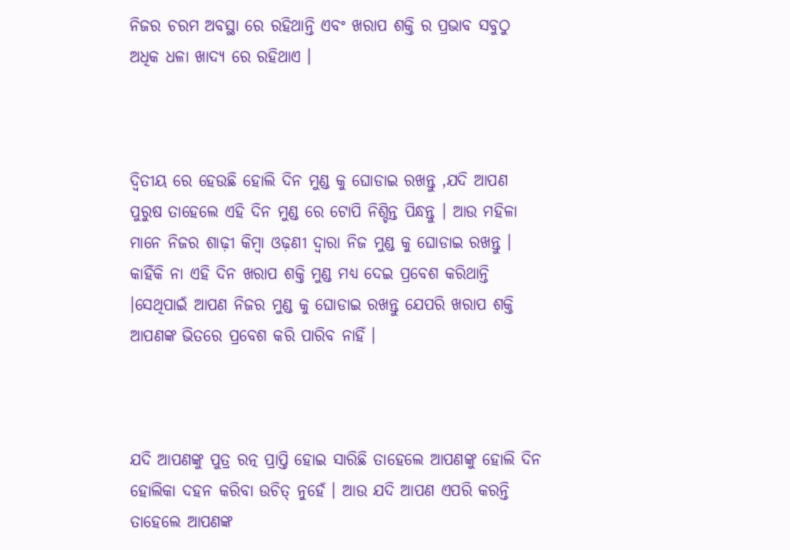ନିଜର ଚରମ ଅବସ୍ଥା ରେ ରହିଥାନ୍ତି ଏବଂ ଖରାପ ଶକ୍ତି ର ପ୍ରଭାବ ସବୁଠୁ ଅଧିକ ଧଳା ଖାଦ୍ୟ ରେ ରହିଥାଏ ।



ଦ୍ଵିତୀୟ ରେ ହେଉଛି ହୋଲି ଦିନ ମୁଣ୍ଡ କୁ ଘୋଡାଇ ରଖନ୍ତୁ ,ଯଦି ଆପଣ ପୁରୁଷ ତାହେଲେ ଏହି ଦିନ ମୁଣ୍ଡ ରେ ଟୋପି ନିଶ୍ଚିନ୍ତ ପିନ୍ଧନ୍ତୁ । ଆଉ ମହିଳା ମାନେ ନିଜର ଶାଢ଼ୀ କିମ୍ବା ଓଢ଼ଣୀ ଦ୍ଵାରା ନିଜ ମୁଣ୍ଡ କୁ ଘୋଡାଇ ରଖନ୍ତୁ । କାହିଁକି ନା ଏହି ଦିନ ଖରାପ ଶକ୍ତି ମୁଣ୍ଡ ମଧ୍ୟ ଦେଇ ପ୍ରବେଶ କରିଥାନ୍ତି ।ସେଥିପାଇଁ ଆପଣ ନିଜର ମୁଣ୍ଡ କୁ ଘୋଡାଇ ରଖନ୍ତୁ ଯେପରି ଖରାପ ଶକ୍ତି ଆପଣଙ୍କ ଭିତରେ ପ୍ରବେଶ କରି ପାରିବ ନାହିଁ ।



ଯଦି ଆପଣଙ୍କୁ ପୁତ୍ର ରତ୍ନ ପ୍ରାପ୍ତି ହୋଇ ସାରିଛି ତାହେଲେ ଆପଣଙ୍କୁ ହୋଲି ଦିନ ହୋଲିକା ଦହନ କରିବା ଉଚିତ୍ ନୁହେଁ । ଆଉ ଯଦି ଆପଣ ଏପରି କରନ୍ତି ତାହେଲେ ଆପଣଙ୍କ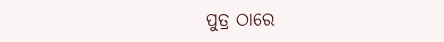ପୁତ୍ର ଠାରେ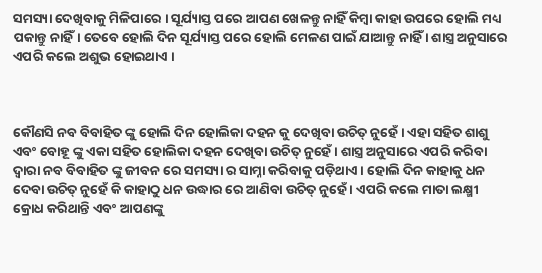ସମସ୍ୟା ଦେଖିବାକୁ ମିଳିପାରେ । ସୂର୍ଯ୍ୟାସ୍ତ ପରେ ଆପଣ ଖେଳନ୍ତୁ ନାହିଁ କିମ୍ବା କାହା ଉପରେ ହୋଲି ମଧ୍ୟ ପକାନ୍ତୁ ନାହିଁ। ତେବେ ହୋଲି ଦିନ ସୂର୍ଯ୍ୟାସ୍ତ ପରେ ହୋଲି ମେଳଣ ପାଇଁ ଯାଆନ୍ତୁ ନାହିଁ । ଶାସ୍ତ୍ର ଅନୁସାରେ ଏପରି କଲେ ଅଶୁଭ ହୋଇଥାଏ ।



କୌଣସି ନବ ବିବାହିତ ଙ୍କୁ ହୋଲି ଦିନ ହୋଲିକା ଦହନ କୁ ଦେଖିବା ଉଚିତ୍ ନୁହେଁ । ଏହା ସହିତ ଶାଶୁ ଏବଂ ବୋହୂ ଙ୍କୁ ଏକା ସହିତ ହୋଲିକା ଦହନ ଦେଖିବା ଉଚିତ୍ ନୁହେଁ । ଶାସ୍ତ୍ର ଅନୁସାରେ ଏପରି କରିବା ଦ୍ୱାରା ନବ ବିବାହିତ ଙ୍କୁ ଜୀବନ ରେ ସମସ୍ୟା ର ସାମ୍ନା କରିବାକୁ ପଡ଼ିଥାଏ । ହୋଲି ଦିନ କାହାକୁ ଧନ ଦେବା ଉଚିତ୍ ନୁହେଁ କି କାହାଠୁ ଧନ ଉଦ୍ଧାର ରେ ଆଣିବା ଉଚିତ୍ ନୁହେଁ । ଏପରି କଲେ ମାତା ଲକ୍ଷ୍ମୀ କ୍ରୋଧ କରିଥାନ୍ତି ଏବଂ ଆପଣଙ୍କୁ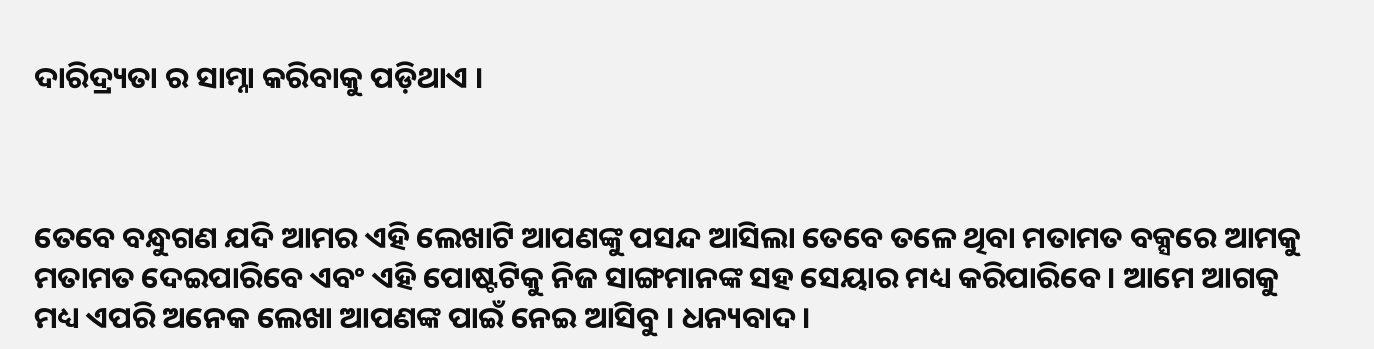ଦାରିଦ୍ର୍ୟତା ର ସାମ୍ନା କରିବାକୁ ପଡ଼ିଥାଏ ।



ତେବେ ବନ୍ଧୁଗଣ ଯଦି ଆମର ଏହି ଲେଖାଟି ଆପଣଙ୍କୁ ପସନ୍ଦ ଆସିଲା ତେବେ ତଳେ ଥିବା ମତାମତ ବକ୍ସରେ ଆମକୁ ମତାମତ ଦେଇପାରିବେ ଏବଂ ଏହି ପୋଷ୍ଟଟିକୁ ନିଜ ସାଙ୍ଗମାନଙ୍କ ସହ ସେୟାର ମଧ୍ୟ କରିପାରିବେ । ଆମେ ଆଗକୁ ମଧ୍ୟ ଏପରି ଅନେକ ଲେଖା ଆପଣଙ୍କ ପାଇଁ ନେଇ ଆସିବୁ । ଧନ୍ୟବାଦ ।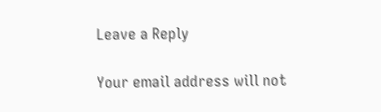Leave a Reply

Your email address will not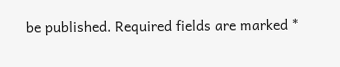be published. Required fields are marked *